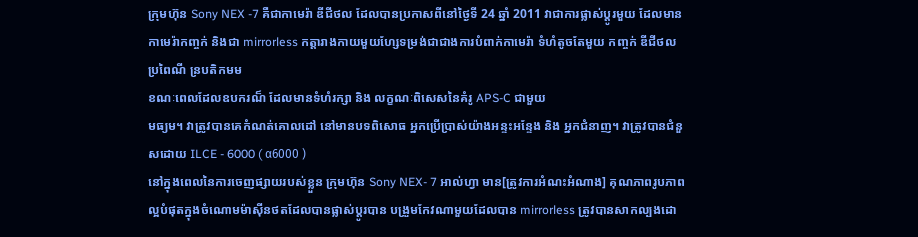ក្រុមហ៊ុន Sony NEX -7 គឺជាកាមេរ៉ា ឌីជីថល ដែលបានប្រកាសពីនៅថ្ងៃទី 24 ឆ្នាំ 2011 វាជាការផ្លាស់ប្តូរមួយ ដែលមានកាមេរ៉ាកញ្ចក់ និងជា mirrorless កត្តារាងកាយមួយហ្សែទម្រង់ជាជាងការបំពាក់កាមេរ៉ា ទំហំតូចតែមួយ កញ្ចក់ ឌីជីថល ប្រពៃណី ន្របតិកមម
ខណៈពេលដែលឧបករណ៏ ដែលមានទំហំរក្សា និង លក្ខណៈពិសេសនៃគំរូ APS-C ជាមួយ
មធ្យម។ វាត្រូវបានគេកំណត់គោលដៅ នៅមានបទពិសោធ អ្នកប្រើប្រាស់យ៉ាងអន្ទះអន្ទែង និង អ្នកជំនាញ។ វាត្រូវបានជំនួសដោយ ILCE - 6000 ( α6000 )
នៅក្នុងពេលនៃការចេញផ្សាយរបស់ខ្លួន ក្រុមហ៊ុន Sony NEX- 7 អាល់ហ្វា មាន[ត្រូវការអំណះអំណាង] គុណភាពរូបភាព ល្អបំផុតក្នុងចំណោមម៉ាស៊ីនថតដែលបានផ្លាស់ប្តូរបាន បង្រួមកែវណាមួយដែលបាន mirrorless ត្រូវបានសាកល្បងដោ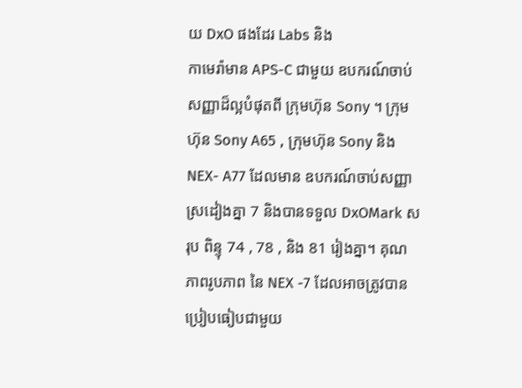យ DxO ផងដែរ Labs និង
កាមេរ៉ាមាន APS-C ជាមួយ ឧបករណ៍ចាប់សញ្ញាដ៏ល្អបំផុតពី ក្រុមហ៊ុន Sony ។ ក្រុមហ៊ុន Sony A65 , ក្រុមហ៊ុន Sony និង NEX- A77 ដែលមាន ឧបករណ៍ចាប់សញ្ញា ស្រដៀងគ្នា 7 និងបានទទួល DxOMark សរុប ពិន្ទុ 74 , 78 , និង 81 រៀងគ្នា។ គុណភាពរូបភាព នៃ NEX -7 ដែលអាចត្រូវបាន ប្រៀបធៀបជាមួយ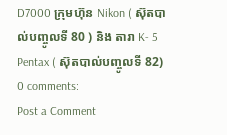D7000 ក្រុមហ៊ុន Nikon ( ស៊ុតបាល់បញ្ចូលទី 80 ) និង តារា K- 5 Pentax ( ស៊ុតបាល់បញ្ចូលទី 82)
0 comments:
Post a Comment